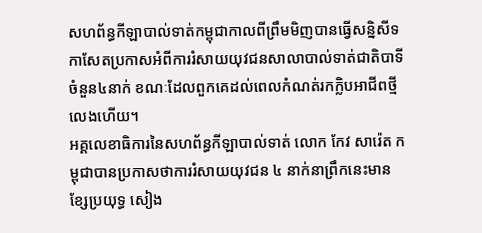សហព័ន្ធកីឡាបាល់ទាត់កម្ពុជាកាលពីព្រឹមមិញបានធ្វើសន្និសីទកាសែតប្រកាសអំពីការរំសាយយុវជនសាលាបាល់ទាត់ជាតិបាទីចំនួន៤នាក់ ខណៈដែលពួកគេដល់ពេលកំណត់រកក្លិបអាជីពថ្មីលេងហើយ។
អគ្គលេខាធិការនៃសហព័ន្ធកីឡាបាល់ទាត់ លោក កែវ សារ៉េត កម្ពុជាបានប្រកាសថាការរំសាយយុវជន ៤ នាក់នាព្រឹកនេះមាន ខ្សែប្រយុទ្ធ សៀង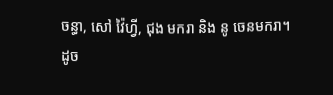ចន្ធា, សៅ វ៉ៃហ្វី, ជុង មករា និង នូ ចេនមករា។
ដូច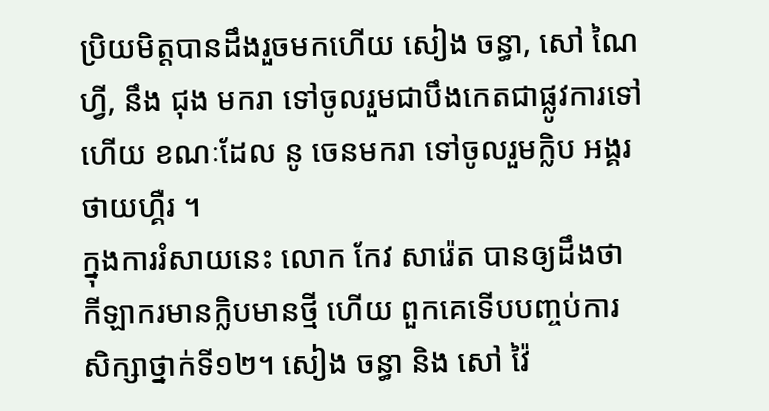ប្រិយមិត្តបានដឹងរួចមកហើយ សៀង ចន្ធា, សៅ ណៃហ្វី, នឹង ជុង មករា ទៅចូលរួមជាបឹងកេតជាផ្លូវការទៅហើយ ខណៈដែល នូ ចេនមករា ទៅចូលរួមក្លិប អង្គរថាយហ្គឺរ ។
ក្នុងការរំសាយនេះ លោក កែវ សារ៉េត បានឲ្យដឹងថា កីឡាករមានក្លិបមានថ្មី ហើយ ពួកគេទើបបញ្ចប់ការសិក្សាថ្នាក់ទី១២។ សៀង ចន្ធា និង សៅ វ៉ៃ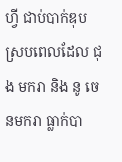ហ្វី ជាប់បាក់ឌុប ស្របពេលដែល ជុង មករា និង នូ ចេនមករា ធ្លាក់បា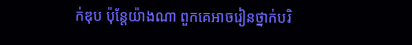ក់ឌុប ប៉ុន្តែយ៉ាងណា ពួកគេអាចរៀនថ្នាក់បរិ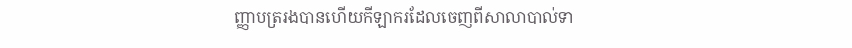ញ្ញាបត្ររងបានហើយកីឡាករដែលចេញពីសាលាបាល់ទា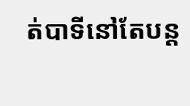ត់បាទីនៅតែបន្ត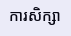ការសិក្សា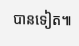បានទៀត៕